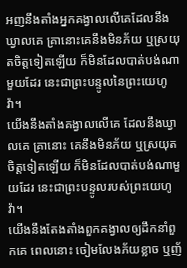អញនឹងតាំងអ្នកគង្វាលលើគេដែលនឹងឃ្វាលគេ គ្រានោះគេនឹងមិនភ័យ ឬស្រយុតចិត្តទៀតឡើយ ក៏មិនដែលបាត់បង់ណាមួយដែរ នេះជាព្រះបន្ទូលនៃព្រះយេហូវ៉ា។
យើងនឹងតាំងគង្វាលលើគេ ដែលនឹងឃ្វាលគេ គ្រានោះ គេនឹងមិនភ័យ ឬស្រយុតចិត្តទៀតឡើយ ក៏មិនដែលបាត់បង់ណាមួយដែរ នេះជាព្រះបន្ទូលរបស់ព្រះយេហូវ៉ា។
យើងនឹងតែងតាំងពួកគង្វាលឲ្យដឹកនាំពួកគេ ពេលនោះ ចៀមលែងភ័យខ្លាច ឬញ័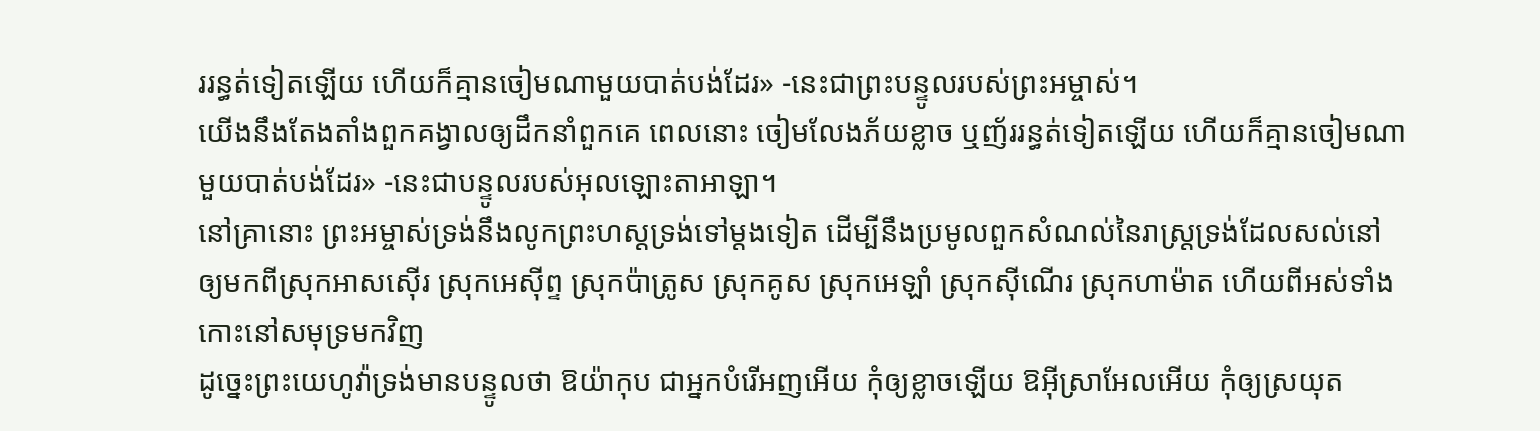ររន្ធត់ទៀតឡើយ ហើយក៏គ្មានចៀមណាមួយបាត់បង់ដែរ» -នេះជាព្រះបន្ទូលរបស់ព្រះអម្ចាស់។
យើងនឹងតែងតាំងពួកគង្វាលឲ្យដឹកនាំពួកគេ ពេលនោះ ចៀមលែងភ័យខ្លាច ឬញ័ររន្ធត់ទៀតឡើយ ហើយក៏គ្មានចៀមណាមួយបាត់បង់ដែរ» -នេះជាបន្ទូលរបស់អុលឡោះតាអាឡា។
នៅគ្រានោះ ព្រះអម្ចាស់ទ្រង់នឹងលូកព្រះហស្តទ្រង់ទៅម្តងទៀត ដើម្បីនឹងប្រមូលពួកសំណល់នៃរាស្ត្រទ្រង់ដែលសល់នៅ ឲ្យមកពីស្រុកអាសស៊ើរ ស្រុកអេស៊ីព្ទ ស្រុកប៉ាត្រូស ស្រុកគូស ស្រុកអេឡាំ ស្រុកស៊ីណើរ ស្រុកហាម៉ាត ហើយពីអស់ទាំងកោះនៅសមុទ្រមកវិញ
ដូច្នេះព្រះយេហូវ៉ាទ្រង់មានបន្ទូលថា ឱយ៉ាកុប ជាអ្នកបំរើអញអើយ កុំឲ្យខ្លាចឡើយ ឱអ៊ីស្រាអែលអើយ កុំឲ្យស្រយុត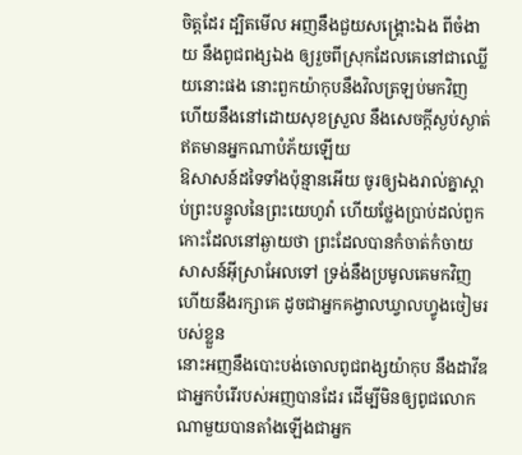ចិត្តដែរ ដ្បិតមើល អញនឹងជួយសង្គ្រោះឯង ពីចំងាយ នឹងពូជពង្សឯង ឲ្យរួចពីស្រុកដែលគេនៅជាឈ្លើយនោះផង នោះពួកយ៉ាកុបនឹងវិលត្រឡប់មកវិញ ហើយនឹងនៅដោយសុខស្រួល នឹងសេចក្ដីស្ងប់ស្ងាត់ ឥតមានអ្នកណាបំភ័យឡើយ
ឱសាសន៍ដទៃទាំងប៉ុន្មានអើយ ចូរឲ្យឯងរាល់គ្នាស្តាប់ព្រះបន្ទូលនៃព្រះយេហូវ៉ា ហើយថ្លែងប្រាប់ដល់ពួកកោះដែលនៅឆ្ងាយថា ព្រះដែលបានកំចាត់កំចាយសាសន៍អ៊ីស្រាអែលទៅ ទ្រង់នឹងប្រមូលគេមកវិញ ហើយនឹងរក្សាគេ ដូចជាអ្នកគង្វាលឃ្វាលហ្វូងចៀមរបស់ខ្លួន
នោះអញនឹងបោះបង់ចោលពូជពង្សយ៉ាកុប នឹងដាវីឌ ជាអ្នកបំរើរបស់អញបានដែរ ដើម្បីមិនឲ្យពូជលោកណាមួយបានតាំងឡើងជាអ្នក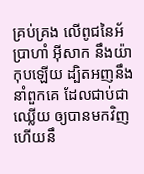គ្រប់គ្រង លើពូជនៃអ័ប្រាហាំ អ៊ីសាក នឹងយ៉ាកុបឡើយ ដ្បិតអញនឹងនាំពួកគេ ដែលជាប់ជាឈ្លើយ ឲ្យបានមកវិញ ហើយនឹ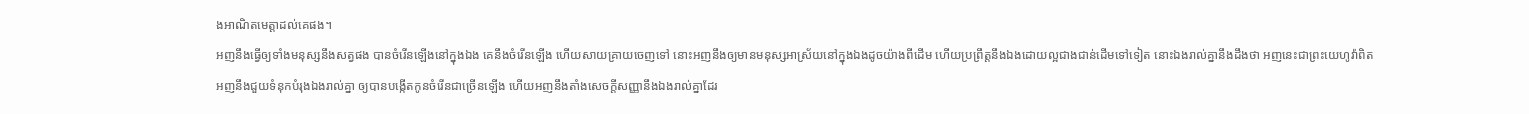ងអាណិតមេត្តាដល់គេផង។
អញនឹងធ្វើឲ្យទាំងមនុស្សនឹងសត្វផង បានចំរើនឡើងនៅក្នុងឯង គេនឹងចំរើនឡើង ហើយសាយគ្រាយចេញទៅ នោះអញនឹងឲ្យមានមនុស្សអាស្រ័យនៅក្នុងឯងដូចយ៉ាងពីដើម ហើយប្រព្រឹត្តនឹងឯងដោយល្អជាងជាន់ដើមទៅទៀត នោះឯងរាល់គ្នានឹងដឹងថា អញនេះជាព្រះយេហូវ៉ាពិត
អញនឹងជួយទំនុកបំរុងឯងរាល់គ្នា ឲ្យបានបង្កើតកូនចំរើនជាច្រើនឡើង ហើយអញនឹងតាំងសេចក្ដីសញ្ញានឹងឯងរាល់គ្នាដែរ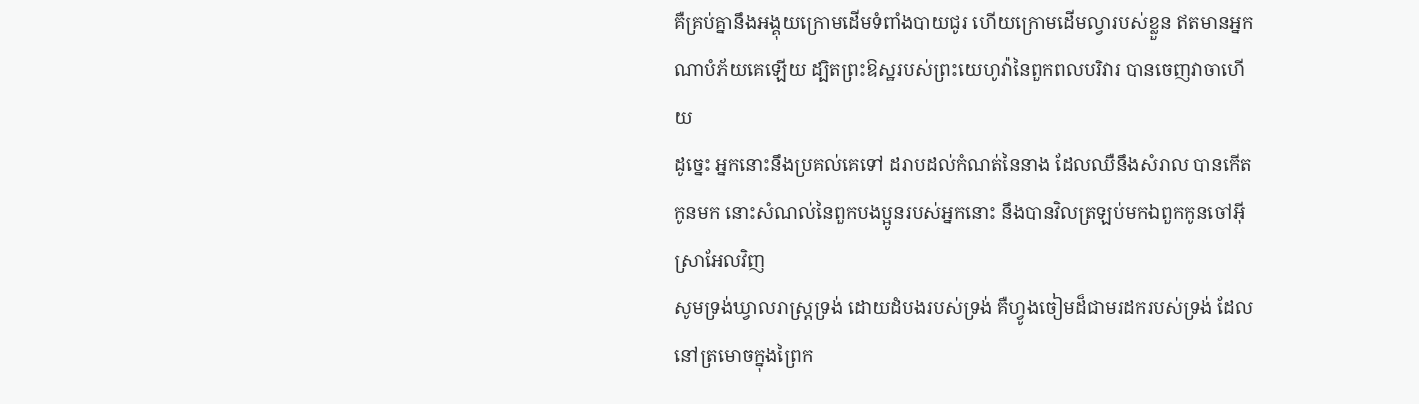គឺគ្រប់គ្នានឹងអង្គុយក្រោមដើមទំពាំងបាយជូរ ហើយក្រោមដើមល្វារបស់ខ្លួន ឥតមានអ្នកណាបំភ័យគេឡើយ ដ្បិតព្រះឱស្ឋរបស់ព្រះយេហូវ៉ានៃពួកពលបរិវារ បានចេញវាចាហើយ
ដូច្នេះ អ្នកនោះនឹងប្រគល់គេទៅ ដរាបដល់កំណត់នៃនាង ដែលឈឺនឹងសំរាល បានកើតកូនមក នោះសំណល់នៃពួកបងប្អូនរបស់អ្នកនោះ នឹងបានវិលត្រឡប់មកឯពួកកូនចៅអ៊ីស្រាអែលវិញ
សូមទ្រង់ឃ្វាលរាស្ត្រទ្រង់ ដោយដំបងរបស់ទ្រង់ គឺហ្វូងចៀមដ៏ជាមរដករបស់ទ្រង់ ដែលនៅត្រមោចក្នុងព្រៃក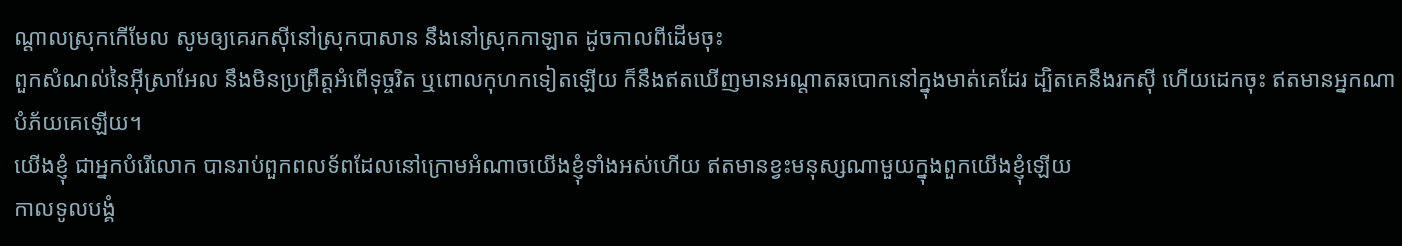ណ្តាលស្រុកកើមែល សូមឲ្យគេរកស៊ីនៅស្រុកបាសាន នឹងនៅស្រុកកាឡាត ដូចកាលពីដើមចុះ
ពួកសំណល់នៃអ៊ីស្រាអែល នឹងមិនប្រព្រឹត្តអំពើទុច្ចរិត ឬពោលកុហកទៀតឡើយ ក៏នឹងឥតឃើញមានអណ្តាតឆបោកនៅក្នុងមាត់គេដែរ ដ្បិតគេនឹងរកស៊ី ហើយដេកចុះ ឥតមានអ្នកណាបំភ័យគេឡើយ។
យើងខ្ញុំ ជាអ្នកបំរើលោក បានរាប់ពួកពលទ័ពដែលនៅក្រោមអំណាចយើងខ្ញុំទាំងអស់ហើយ ឥតមានខ្វះមនុស្សណាមួយក្នុងពួកយើងខ្ញុំឡើយ
កាលទូលបង្គំ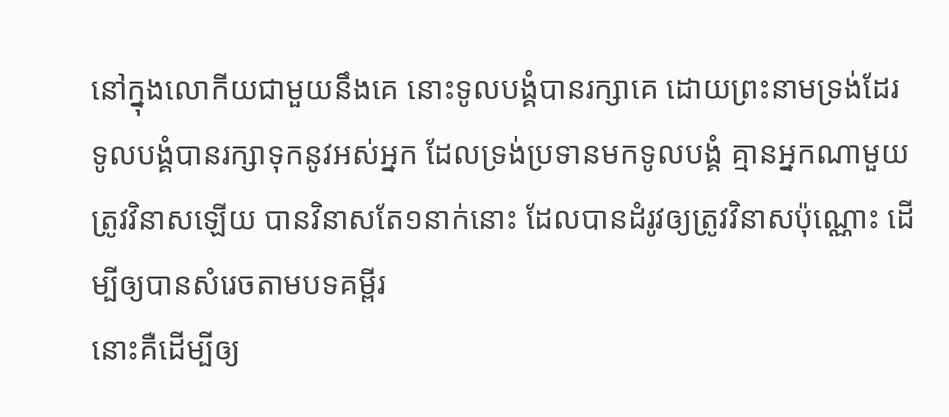នៅក្នុងលោកីយជាមួយនឹងគេ នោះទូលបង្គំបានរក្សាគេ ដោយព្រះនាមទ្រង់ដែរ ទូលបង្គំបានរក្សាទុកនូវអស់អ្នក ដែលទ្រង់ប្រទានមកទូលបង្គំ គ្មានអ្នកណាមួយត្រូវវិនាសឡើយ បានវិនាសតែ១នាក់នោះ ដែលបានដំរូវឲ្យត្រូវវិនាសប៉ុណ្ណោះ ដើម្បីឲ្យបានសំរេចតាមបទគម្ពីរ
នោះគឺដើម្បីឲ្យ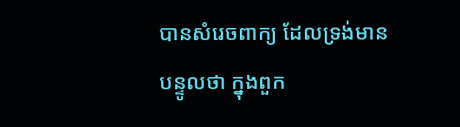បានសំរេចពាក្យ ដែលទ្រង់មានបន្ទូលថា ក្នុងពួក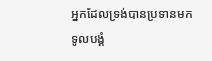អ្នកដែលទ្រង់បានប្រទានមកទូលបង្គំ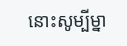នោះសូម្បីម្នា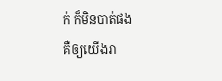ក់ ក៏មិនបាត់ផង
គឺឲ្យយើងរា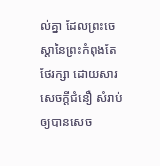ល់គ្នា ដែលព្រះចេស្តានៃព្រះកំពុងតែថែរក្សា ដោយសារសេចក្ដីជំនឿ សំរាប់ឲ្យបានសេច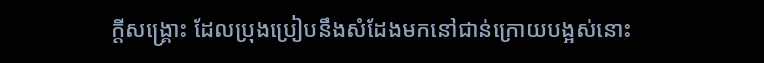ក្ដីសង្គ្រោះ ដែលប្រុងប្រៀបនឹងសំដែងមកនៅជាន់ក្រោយបង្អស់នោះ